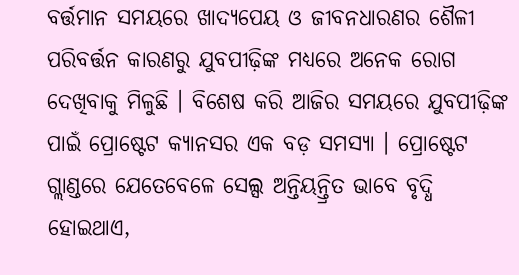ବର୍ତ୍ତମାନ ସମୟରେ ଖାଦ୍ୟପେୟ ଓ ଜୀବନଧାରଣର ଶୈଳୀ ପରିବର୍ତ୍ତନ କାରଣରୁ ଯୁବପୀଢ଼ିଙ୍କ ମଧ୍ୟରେ ଅନେକ ରୋଗ ଦେଖିବାକୁ ମିଳୁଛି । ବିଶେଷ କରି ଆଜିର ସମୟରେ ଯୁବପୀଢ଼ିଙ୍କ ପାଇଁ ପ୍ରୋଷ୍ଟେଟ କ୍ୟାନସର ଏକ ବଡ଼ ସମସ୍ୟା । ପ୍ରୋଷ୍ଟେଟ ଗ୍ଲାଣ୍ଡରେ ଯେତେବେଳେ ସେଲ୍ସ ଅନ୍ତିୟନ୍ତ୍ରିତ ଭାବେ ବୃଦ୍ଧି ହୋଇଥାଏ,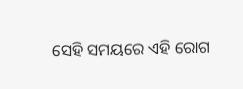ସେହି ସମୟରେ ଏହି ରୋଗ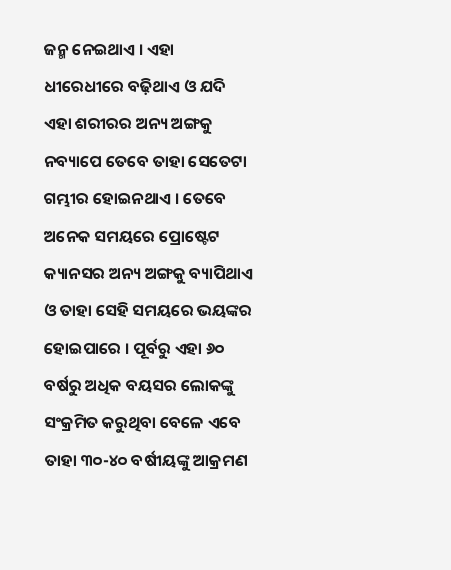ଜନ୍ମ ନେଇଥାଏ । ଏହା ଧୀରେଧୀରେ ବଢ଼ିଥାଏ ଓ ଯଦି ଏହା ଶରୀରର ଅନ୍ୟ ଅଙ୍ଗକୁ ନବ୍ୟାପେ ତେବେ ତାହା ସେତେଟା ଗମ୍ଭୀର ହୋଇନଥାଏ । ତେବେ ଅନେକ ସମୟରେ ପ୍ରୋଷ୍ଟେଟ କ୍ୟାନସର ଅନ୍ୟ ଅଙ୍ଗକୁ ବ୍ୟାପିଥାଏ ଓ ତାହା ସେହି ସମୟରେ ଭୟଙ୍କର ହୋଇପାରେ । ପୂର୍ବରୁ ଏହା ୬୦ ବର୍ଷରୁ ଅଧିକ ବୟସର ଲୋକଙ୍କୁ ସଂକ୍ରମିତ କରୁଥିବା ବେଳେ ଏବେ ତାହା ୩୦-୪୦ ବର୍ଷୀୟଙ୍କୁ ଆକ୍ରମଣ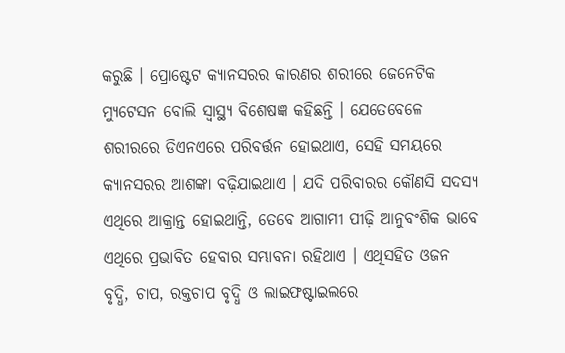କରୁଛି । ପ୍ରୋଷ୍ଟେଟ କ୍ୟାନସରର କାରଣର ଶରୀରେ ଜେନେଟିକ ମ୍ୟୁଟେସନ ବୋଲି ସ୍ୱାସ୍ଥ୍ୟ ବିଶେଷଜ୍ଞ କହିଛନ୍ତି । ଯେତେବେଳେ ଶରୀରରେ ଡିଏନଏରେ ପରିବର୍ତ୍ତନ ହୋଇଥାଏ, ସେହି ସମୟରେ କ୍ୟାନସରର ଆଶଙ୍କା ବଢ଼ିଯାଇଥାଏ । ଯଦି ପରିବାରର କୌଣସି ସଦସ୍ୟ ଏଥିରେ ଆକ୍ରାନ୍ତ ହୋଇଥାନ୍ତି, ତେବେ ଆଗାମୀ ପୀଢ଼ି ଆନୁବଂଶିକ ଭାବେ ଏଥିରେ ପ୍ରଭାବିତ ହେବାର ସମ୍ଭାବନା ରହିଥାଏ । ଏଥିସହିତ ଓଜନ ବୃଦ୍ଧି, ଚାପ, ରକ୍ତଚାପ ବୃଦ୍ଧି ଓ ଲାଇଫଷ୍ଟାଇଲରେ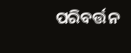ପରିବର୍ତ୍ତନ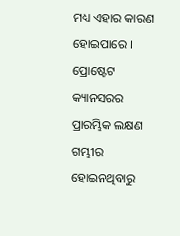ମଧ୍ୟ ଏହାର କାରଣ ହୋଇପାରେ । ପ୍ରୋଷ୍ଟେଟ କ୍ୟାନସରର ପ୍ରାରମ୍ଭିକ ଲକ୍ଷଣ ଗମ୍ଭୀର ହୋଇନଥିବାରୁ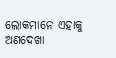ଲୋକମାନେ ଏହାକୁ ଅଣଦେଖା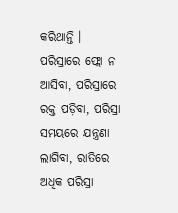କରିଥାନ୍ତି । ପରିସ୍ରାରେ ଫ୍ଲୋ ନ ଆସିବା, ପରିସ୍ରାରେ ରକ୍ତ ପଡ଼ିବା, ପରିସ୍ରା ସମୟରେ ଯନ୍ତ୍ରଣା ଲାଗିବା, ରାତିରେ ଅଧିକ ପରିସ୍ରା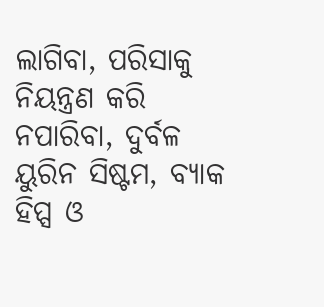ଲାଗିବା, ପରିସାକୁ ନିୟନ୍ତ୍ରଣ କରି ନପାରିବା, ଦୁର୍ବଳ ୟୁରିନ ସିଷ୍ଟମ, ବ୍ୟାକ ହିପ୍ସ ଓ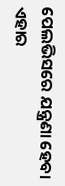ପେଲଭିସରେ ଯନ୍ତ୍ରଣା ହେବା ଏହାର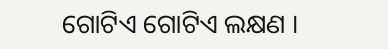ଗୋଟିଏ ଗୋଟିଏ ଲକ୍ଷଣ ।